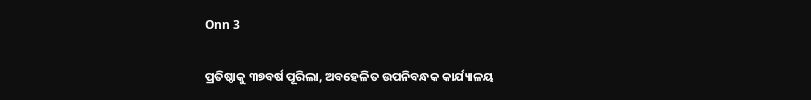Onn 3

ପ୍ରତିଷ୍ଠାକୁ ୩୭ବର୍ଷ ପୂରିଲା, ଅବହେଳିତ ଉପନିବନ୍ଧକ କାର୍ଯ୍ୟାଳୟ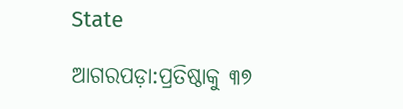State

ଆଗରପଡ଼ା:ପ୍ରତିଷ୍ଠାକୁ ୩୭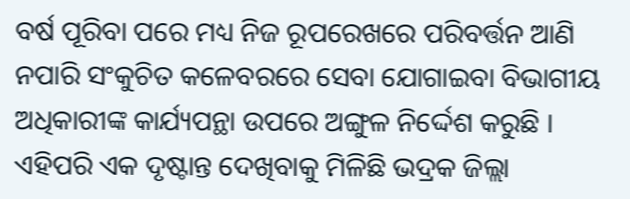ବର୍ଷ ପୂରିବା ପରେ ମଧ୍ୟ ନିଜ ରୂପରେଖରେ ପରିବର୍ତ୍ତନ ଆଣି ନପାରି ସଂକୁଚିତ କଳେବରରେ ସେବା ଯୋଗାଇବା ବିଭାଗୀୟ ଅଧିକାରୀଙ୍କ କାର୍ଯ୍ୟପନ୍ଥା ଉପରେ ଅଙ୍ଗୁଳ ନିର୍ଦ୍ଦେଶ କରୁଛି । ଏହିପରି ଏକ ଦୃଷ୍ଟାନ୍ତ ଦେଖିବାକୁ ମିଳିଛି ଭଦ୍ରକ ଜିଲ୍ଲା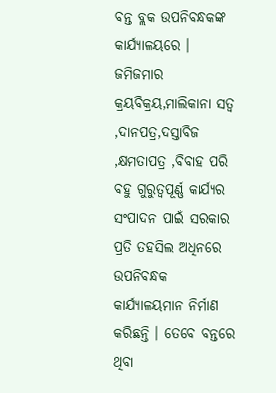ବନ୍ତ ବ୍ଲକ ଉପନିବନ୍ଧକଙ୍କ କାର୍ଯ୍ୟାଳୟରେ । ଜମିଜମାର କ୍ରୟବିକ୍ରୟ,ମାଲିକାନା ସତ୍ୱ ,ଦାନପତ୍ର,ଦସ୍ତାବିଜ ,କ୍ଷମତାପତ୍ର ,ବିବାହ ପରି ବହୁ ଗୁରୁତ୍ୱପୂର୍ଣ୍ଣ କାର୍ଯ୍ୟର ସଂପାଦନ ପାଇଁ ସରକାର ପ୍ରତି ତହସିଲ ଅଧିନରେ ଉପନିବନ୍ଧକ କାର୍ଯ୍ୟାଳୟମାନ ନିର୍ମାଣ କରିଛନ୍ତି । ତେବେ ବନ୍ତରେ ଥିବା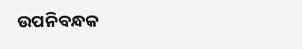ଉପନିବନ୍ଧକ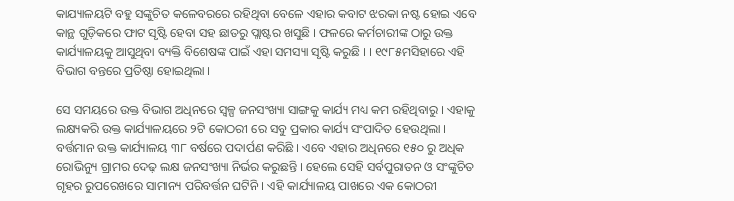କାଯ୍ୟାଳୟଟି ବହୁ ସଙ୍କୁଚିତ କଳେବରରେ ରହିଥିବା ବେଳେ ଏହାର କବାଟ ଝରକା ନଷ୍ଟ ହୋଇ ଏବେ କାନ୍ଥ ଗୁଡ଼ିକରେ ଫାଟ ସୃଷ୍ଟି ହେବା ସହ ଛାତରୁ ପ୍ଲାଷ୍ଟର ଖସୁଛି । ଫଳରେ କର୍ମଚାରୀଙ୍କ ଠାରୁ ଉକ୍ତ କାର୍ଯ୍ୟାଳୟକୁ ଆସୁଥିବା ବ୍ୟକ୍ତି ବିଶେଷଙ୍କ ପାଇଁ ଏହା ସମସ୍ୟା ସୃଷ୍ଟି କରୁଛି । । ୧୯୮୫ମସିହାରେ ଏହି ବିଭାଗ ବନ୍ତରେ ପ୍ରତିଷ୍ଠା ହୋଇଥିଲା ।

ସେ ସମୟରେ ଉକ୍ତ ବିଭାଗ ଅଧିନରେ ସ୍ୱଳ୍ପ ଜନସଂଖ୍ୟା ସାଙ୍ଗକୁ କାର୍ଯ୍ୟ ମଧ୍ୟ କମ ରହିଥିବାରୁ । ଏହାକୁ ଲକ୍ଷ୍ୟକରି ଉକ୍ତ କାର୍ଯ୍ୟାଳୟରେ ୨ଟି କୋଠରୀ ରେ ସବୁ ପ୍ରକାର କାର୍ଯ୍ୟ ସଂପାଦିତ ହେଉଥିଲା । ବର୍ତ୍ତମାନ ଉକ୍ତ କାର୍ଯ୍ୟାଳୟ ୩୮ ବର୍ଷରେ ପଦାର୍ପଣ କରିଛି । ଏବେ ଏହାର ଅଧିନରେ ୧୫୦ ରୁ ଅଧିକ ରୋଭିନ୍ୟୁ ଗ୍ରାମର ଦେଢ଼ ଲକ୍ଷ ଜନସଂଖ୍ୟା ନିର୍ଭର କରୁଛନ୍ତି । ହେଲେ ସେହି ସର୍ବପୁରାତନ ଓ ସଂଙ୍କୁଚିତ ଗୃହର ରୁପରେଖରେ ସାମାନ୍ୟ ପରିବର୍ତ୍ତନ ଘଟିନି । ଏହି କାର୍ଯ୍ୟାଳୟ ପାଖରେ ଏକ କୋଠରୀ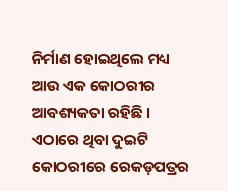ନିର୍ମାଣ ହୋଇଥିଲେ ମଧ୍ୟ ଆଉ ଏକ କୋଠରୀର ଆବଶ୍ୟକତା ରହିଛି । ଏଠାରେ ଥିବା ଦୁଇଟି କୋଠରୀରେ ରେକଡ଼ପତ୍ରର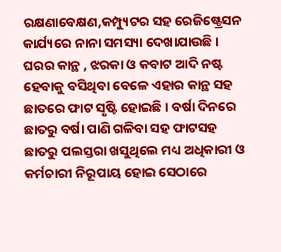ରକ୍ଷଣାବେକ୍ଷଣ,କମ୍ପ୍ୟୁଟର ସହ ରେଜିଷ୍ଟ୍ରେସନ କାର୍ଯ୍ୟରେ ନାନା ସମସ୍ୟା ଦେଖାଯାଉଛି । ଘରର କାନ୍ଥ , ଝରକା ଓ କବାଟ ଆଦି ନଷ୍ଟ ହେବାକୁ ବସିଥିବା ବେଳେ ଏହାର କାନ୍ଥ ସହ ଛାତରେ ଫାଟ ସୃଷ୍ଟି ହୋଇଛି । ବର୍ଷା ଦିନରେ ଛାତରୁ ବର୍ଷା ପାଣି ଗଳିବା ସହ ଫାଟସହ ଛାତରୁ ପଲସ୍ତରା ଖସୁଥିଲେ ମଧ୍ୟ ଅଧିକାରୀ ଓ କର୍ମଚାରୀ ନିରୂପାୟ ହୋଇ ସେଠାରେ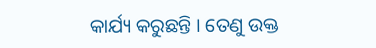କାର୍ଯ୍ୟ କରୁଛନ୍ତି । ତେଣୁ ଉକ୍ତ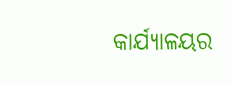କାର୍ଯ୍ୟାଳୟର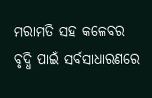ମରାମତି ସହ କଳେବର ବୃଦ୍ଧି ପାଇଁ ସର୍ବସାଧାରଣରେ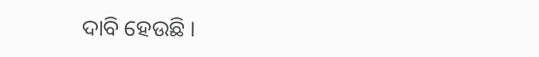ଦାବି ହେଉଛି ।